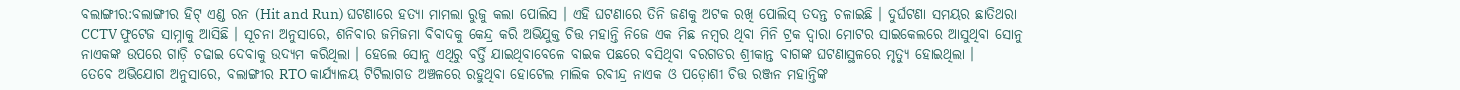ବଲାଙ୍ଗୀର:ବଲାଙ୍ଗୀର ହିଟ୍ ଏଣ୍ଡ ରନ (Hit and Run) ଘଟଣାରେ ହତ୍ୟା ମାମଲା ରୁଜୁ କଲା ପୋଲିସ । ଏହି ଘଟଣାରେ ତିନି ଜଣକୁ ଅଟକ ରଖି ପୋଲିସ୍ ତଦନ୍ତ ଚଳାଇଛି । ଦୁର୍ଘଟଣା ସମୟର ଛାତିଥରା CCTV ଫୁଟେଜ ସାମ୍ନାକୁ ଆସିଛି । ସୂଚନା ଅନୁସାରେ, ଶନିବାର ଜମିଜମା ବିବାଦକୁ କେନ୍ଦ୍ର କରି ଅଭିଯୁକ୍ତ ଚିତ୍ତ ମହାନ୍ତି ନିଜେ ଏକ ମିଛ ନମ୍ବର ଥିବା ମିନି ଟ୍ରକ ଦ୍ବାରା ମୋଟର ସାଇକେଲରେ ଆସୁଥିବା ସୋନୁ ନାଏକଙ୍କ ଉପରେ ଗାଡ଼ି ଚଢାଇ ଦେବାକୁ ଉଦ୍ୟମ କରିଥିଲା । ହେଲେ ସୋନୁ ଏଥିରୁ ବର୍ତ୍ତି ଯାଇଥିବାବେଳେ ବାଇକ ପଛରେ ବସିଥିବା ବରଗଡର ଶ୍ରୀକାନ୍ତ ବାଗଙ୍କ ଘଟଣାସ୍ଥଳରେ ମୃତ୍ୟୁ ହୋଇଥିଲା ।
ତେବେ ଅଭିଯୋଗ ଅନୁସାରେ, ବଲାଙ୍ଗୀର RTO କାର୍ଯ୍ୟାଳୟ ଟିଟିଲାଗଡ ଅଞ୍ଚଳରେ ରହୁଥିବା ହୋଟେଲ ମାଲିକ ରବୀନ୍ଦ୍ର ନାଏକ ଓ ପଡ଼ୋଶୀ ଚିତ୍ତ ରଞ୍ଜନ ମହାନ୍ତିଙ୍କ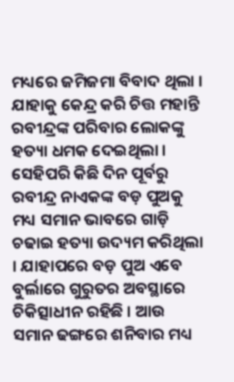ମଧ୍ୟରେ ଜମିଜମା ବିବାଦ ଥିଲା । ଯାହାକୁ କେନ୍ଦ୍ର କରି ଚିତ୍ତ ମହାନ୍ତି ରବୀନ୍ଦ୍ରଙ୍କ ପରିବାର ଲୋକଙ୍କୁ ହତ୍ୟା ଧମକ ଦେଇଥିଲା । ସେହିପରି କିଛି ଦିନ ପୂର୍ବରୁ ରବୀନ୍ଦ୍ର ନାଏକଙ୍କ ବଡ଼ ପୁଅକୁ ମଧ୍ୟ ସମାନ ଭାବରେ ଗାଡ଼ି ଚଢାଇ ହତ୍ୟା ଉଦ୍ୟମ କରିଥିଲା । ଯାହାପରେ ବଡ଼ ପୁଅ ଏବେ ବୁର୍ଲାରେ ଗୁରୁତର ଅବସ୍ଥାରେ ଚିକିତ୍ସାଧୀନ ରହିଛି । ଆଉ ସମାନ ଢଙ୍ଗରେ ଶନିବାର ମଧ୍ୟ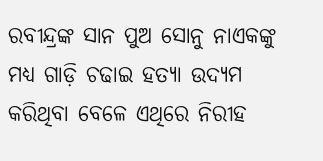ରବୀନ୍ଦ୍ରଙ୍କ ସାନ ପୁଅ ସୋନୁ ନାଏକଙ୍କୁ ମଧ୍ୟ ଗାଡ଼ି ଚଢାଇ ହତ୍ୟା ଉଦ୍ୟମ କରିଥିବା ବେଳେ ଏଥିରେ ନିରୀହ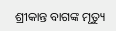ଶ୍ରୀକାନ୍ତ ବାଗଙ୍କ ମୃତ୍ୟୁ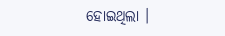ହୋଇଥିଲା ।